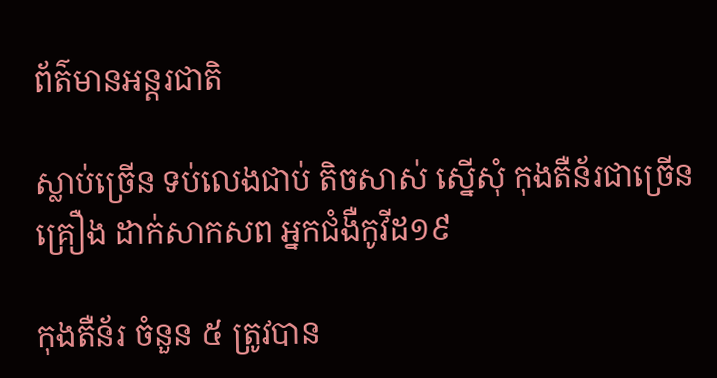ព័ត៌មានអន្តរជាតិ

ស្លាប់ច្រើន ទប់លេងជាប់ តិចសាស់ ស្នើសុំ កុងតឺន័រជាច្រើនគ្រឿង ដាក់សាកសព អ្នកជំងឺកូវីដ១៩

កុងតឺន័រ ចំនួន ៥ ត្រូវបាន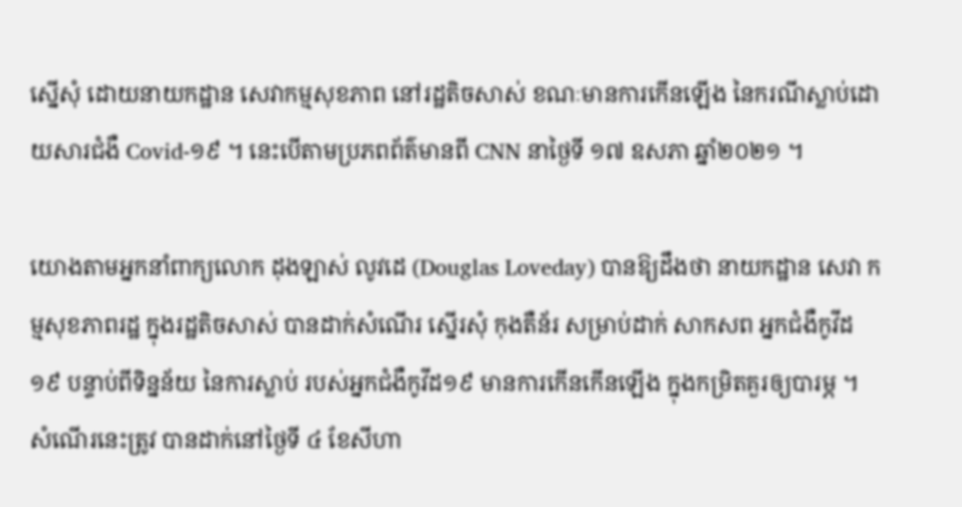ស្នើសុំ ដោយនាយកដ្ឋាន សេវាកម្មសុខភាព នៅរដ្ឋតិចសាស់ ខណៈមានការកើនឡើង នៃករណីស្លាប់ដោយសារជំងឺ Covid-១៩ ។ នេះបើតាមប្រភពព័ត៌មានពី CNN នាថ្ងៃទី ១៧ ឧសភា ឆ្នាំ២០២១ ។

យោងតាមអ្នកនាំពាក្យលោក ដុងឡាស់ លូវដេ (Douglas Loveday) បានឱ្យដឹងថា នាយកដ្ឋាន សេវា កម្មសុខភាពរដ្ឋ ក្នុងរដ្ឋតិចសាស់ បានដាក់សំណើរ ស្នើរសុំ កុងតឺន័រ សម្រាប់ដាក់ សាកសព អ្នកជំងឺកូវីដ១៩ បន្ទាប់ពីទិន្នន័យ នៃការស្លាប់ របស់អ្នកជំងឺកូវីដ១៩ មានការកើនកើនឡើង ក្នុងកម្រិតគួរឲ្យបារម្ភ ។ សំណើរនេះត្រូវ បានដាក់នៅថ្ងៃទី ៤ ខែសីហា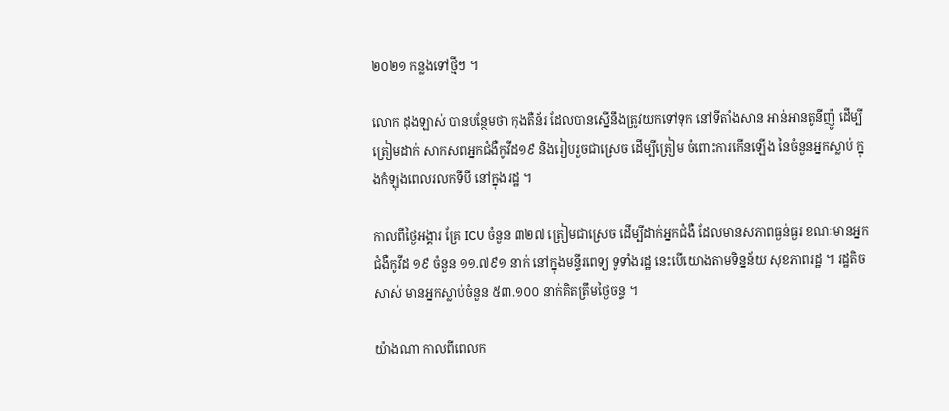២០២១ កន្លងទៅថ្មីៗ ។

លោក ដុងឡាស់ បានបន្ថែមថា កុងតឺន័រ ដែលបានស្នើនឹងត្រូវយកទៅទុក នៅទីតាំងសាន អាន់អានតូនីញ៉ូ ដើម្បីត្រៀមដាក់ សាកសពអ្នកជំងឺកូវីដ១៩ និងរៀបរួចជាស្រេច ដើម្បីត្រៀម ចំពោះការកើនឡើង នៃចំនួនអ្នកស្លាប់ ក្នុងកំឡុងពេលរលកទីបី នៅក្នុងរដ្ឋ ។

កាលពីថ្ងៃអង្គារ គ្រែ ICU ចំនួន ៣២៧ ត្រៀមជាស្រេច ដើម្បីដាក់អ្នកជំងឺ ដែលមានសភាពធ្ងន់ធ្ងរ ខណៈមានអ្នកជំងឺកូវីដ ១៩ ចំនួន ១១.៧៩១ នាក់ នៅក្នុងមន្ទីរពេទ្យ ទូទាំងរដ្ឋ នេះបើយោងតាមទិន្នន័យ សុខភាពរដ្ឋ ។ រដ្ឋតិចសាស់ មានអ្នកស្លាប់ចំនួន ៥៣.១០០ នាក់គិតត្រឹមថ្ងៃចន្ទ ។

យ៉ាងណា កាលពីពេលក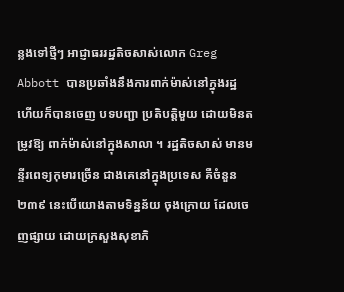ន្លងទៅថ្មីៗ អាជ្ញាធររដ្ឋតិចសាស់លោក Greg Abbott បានប្រឆាំងនឹងការពាក់ម៉ាស់នៅក្នុងរដ្ឋ ហើយក៏បានចេញ បទបញ្ជា ប្រតិបត្តិមួយ ដោយមិនតម្រូវឱ្យ ពាក់ម៉ាស់នៅក្នុងសាលា ។ រដ្ឋតិចសាស់ មានមន្ទីរពេទ្យកុមារច្រើន ជាងគេនៅក្នុងប្រទេស គឺចំនួន ២៣៩ នេះបើយោងតាមទិន្នន័យ ចុងក្រោយ ដែលចេញផ្សាយ ដោយក្រសួងសុខាភិ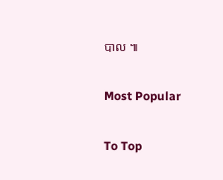បាល ៕

Most Popular

To Top